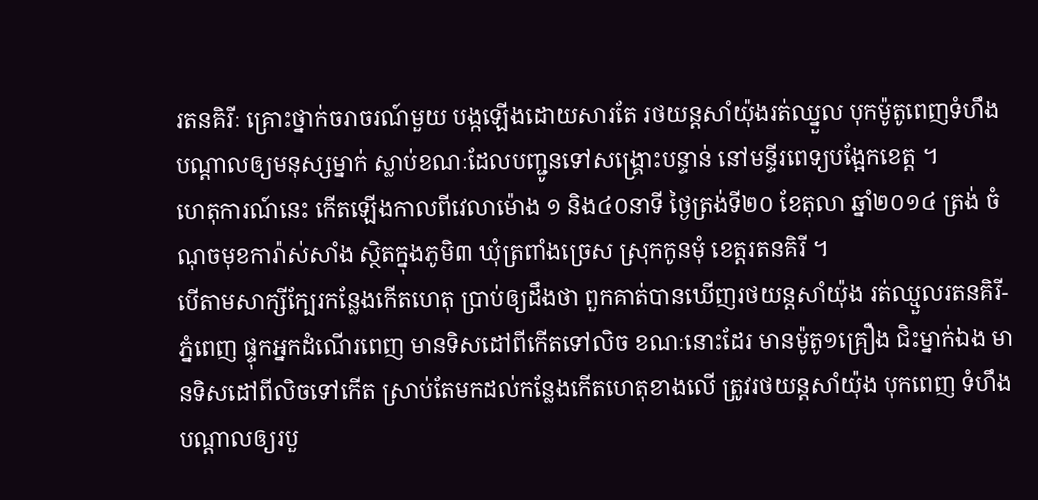រតនគិរីៈ គ្រោះថ្នាក់ចរាចរណ៍មួយ បង្កឡើងដោយសារតែ រថយន្តសាំយ៉ុងរត់ឈ្នួល បុកម៉ូតូពេញទំហឹង បណ្តាលឲ្យមនុស្សម្នាក់ ស្លាប់ខណៈដែលបញ្ជូនទៅសង្គ្រោះបន្ទាន់ នៅមន្ទីរពេទ្យបង្អែកខេត្ត ។
ហេតុការណ៍នេះ កើតឡើងកាលពីវេលាម៉ោង ១ និង៤០នាទី ថ្ងៃត្រង់ទី២០ ខែតុលា ឆ្នាំ២០១៤ ត្រង់ ចំណុចមុខការ៉ាស់សាំង ស្ថិតក្នុងភូមិ៣ ឃុំត្រពាំងច្រេស ស្រុកកូនមុំ ខេត្តរតនគិរី ។
បើតាមសាក្សីក្បែរកន្លែងកើតហេតុ ប្រាប់ឲ្យដឹងថា ពួកគាត់បានឃើញរថយន្តសាំយ៉ុង រត់ឈ្មួលរតនគិរី-ភ្នំពេញ ផ្ទុកអ្នកដំណើរពេញ មានទិសដៅពីកើតទៅលិច ខណៈនោះដែរ មានម៉ូតូ១គ្រឿង ជិះម្នាក់ឯង មានទិសដៅពីលិចទៅកើត ស្រាប់តែមកដល់កន្លែងកើតហេតុខាងលើ ត្រូវរថយន្តសាំយ៉ុង បុកពេញ ទំហឹង បណ្តាលឲ្យរបួ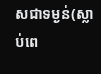សជាទម្ងន់(ស្លាប់ពេ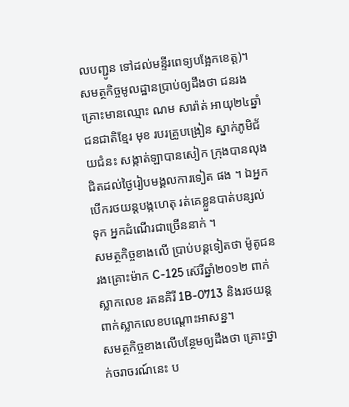លបញ្ជូន ទៅដល់មន្ទីរពេទ្យបង្អែកខេត្ត)។
សមត្ថកិច្ចមូលដ្ឋានប្រាប់ឲ្យដឹងថា ជនរងគ្រោះមានឈ្មោះ ណម សារ៉ាត់ អាយុ២៤ឆ្នាំ ជនជាតិខ្មែរ មុខ របរគ្រូបង្រៀន ស្នាក់ភូមិជ័យជំនះ សង្កាត់ឡាបានសៀក ក្រុងបានលុង ជិតដល់ថ្ងៃរៀបមង្គលការទៀត ផង ។ ឯអ្នកបើករថយន្តបង្កហេតុ រត់គេខ្លួនបាត់បន្សល់ទុក អ្នកដំណើរជាច្រើននាក់ ។
សមត្ថកិច្ចខាងលើ ប្រាប់បន្តទៀតថា ម៉ូតូជនរងគ្រោះម៉ាក C-125 ស៊េរីឆ្នាំ២០១២ ពាក់ស្លាកលេខ រតនគិរី 1B-0713 និងរថយន្តពាក់ស្លាកលេខបណ្តោះអាសន្ន។
សមត្ថកិច្ចខាងលើបន្ថែមឲ្យដឹងថា គ្រោះថ្នាក់ចរាចរណ៍នេះ ប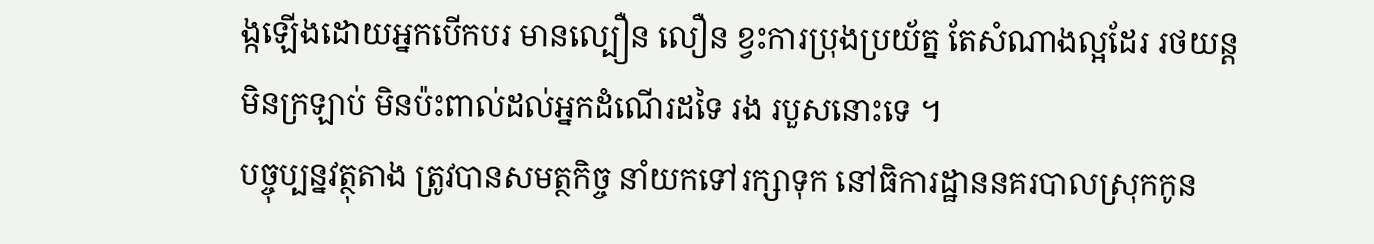ង្កឡើងដោយអ្នកបើកបរ មានល្បឿន លឿន ខ្វះការប្រុងប្រយ័ត្ន តែសំណាងល្អដែរ រថយន្តមិនក្រឡាប់ មិនប៉ះពាល់ដល់អ្នកដំណើរដទៃ រង របួសនោះទេ ។
បច្ចុប្បន្នវត្ថុតាង ត្រូវបានសមត្ថកិច្ច នាំយកទៅរក្សាទុក នៅធិការដ្ឋាននគរបាលស្រុកកូន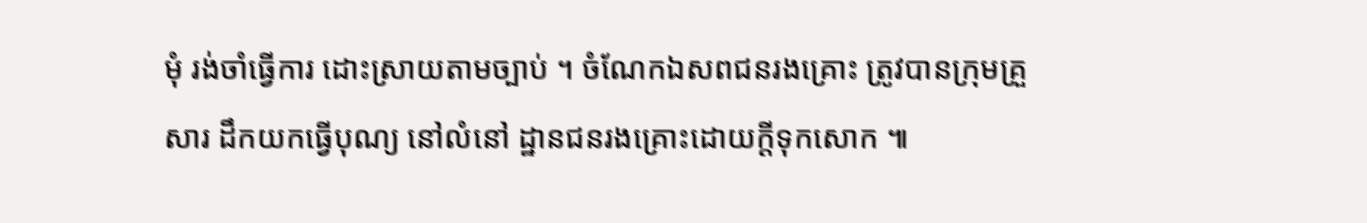មុំ រង់ចាំធ្វើការ ដោះស្រាយតាមច្បាប់ ។ ចំណែកឯសពជនរងគ្រោះ ត្រូវបានក្រុមគ្រួសារ ដឹកយកធ្វើបុណ្យ នៅលំនៅ ដ្ឋានជនរងគ្រោះដោយក្តីទុកសោក ៕